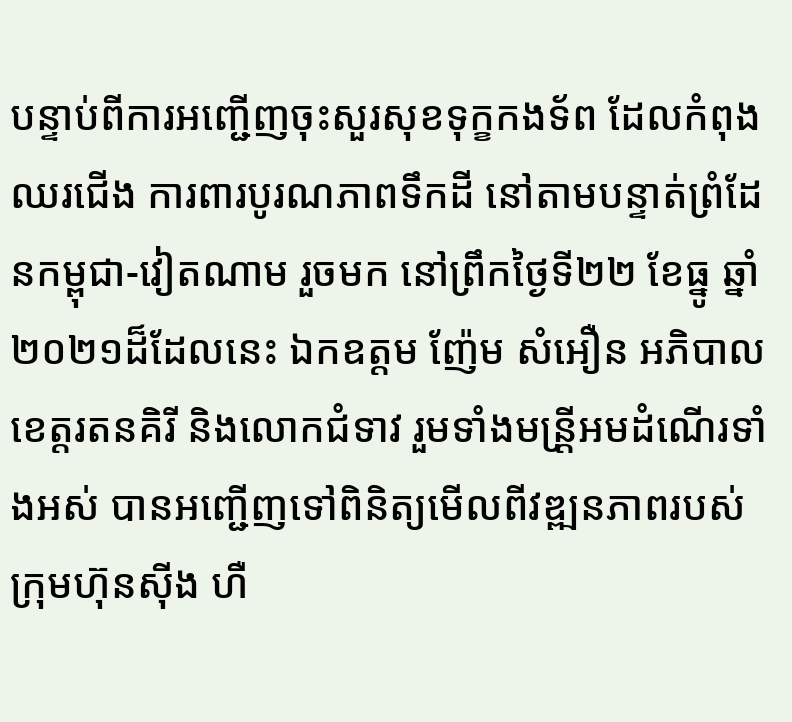បន្ទាប់ពីការអញ្ជើញចុះសួរសុខទុក្ខកងទ័ព ដែលកំពុងឈរជើង ការពារបូរណភាពទឹកដី នៅតាមបន្ទាត់ព្រំដែនកម្ពុជា-វៀតណាម រួចមក នៅព្រឹកថ្ងៃទី២២ ខែធ្នូ ឆ្នាំ២០២១ដ៏ដែលនេះ ឯកឧត្តម ញ៉ែម សំអឿន អភិបាលខេត្តរតនគិរី និងលោកជំទាវ រួមទាំងមន្រី្តអមដំណើរទាំងអស់ បានអញ្ជើញទៅពិនិត្យមើលពីវឌ្ឍនភាពរបស់ក្រុមហ៊ុនស៊ីង ហឺ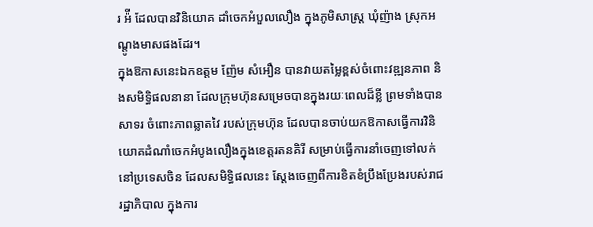រ អ៉ី ដែលបានវិនិយោគ ដាំចេកអំបួលលឿង ក្នុងភូមិសាស្រ្ត ឃុំញ៉ាង ស្រុកអណ្តូងមាសផងដែរ។
ក្នុងឱកាសនេះឯកឧត្តម ញ៉ែម សំអឿន បានវាយតម្លៃខ្ពស់ចំពោះវឌ្ឍនភាព និងសមិទ្ធិផលនានា ដែលក្រុមហ៊ុនសម្រេចបានក្នុងរយៈពេលដ៏ខ្លី ព្រមទាំងបានសាទរ ចំពោះភាពឆ្លាតវៃ របស់ក្រុមហ៊ុន ដែលបានចាប់យកឱកាសធ្វើការវិនិយោគដំណាំចេកអំបូងលឿងក្នុងខេត្តរតនគិរី សម្រាប់ធ្វើការនាំចេញទៅលក់នៅប្រទេសចិន ដែលសមិទ្ធិផលនេះ ស្តែងចេញពីការខិតខំប្រឹងប្រែងរបស់រាជរដ្ឋាភិបាល ក្នុងការ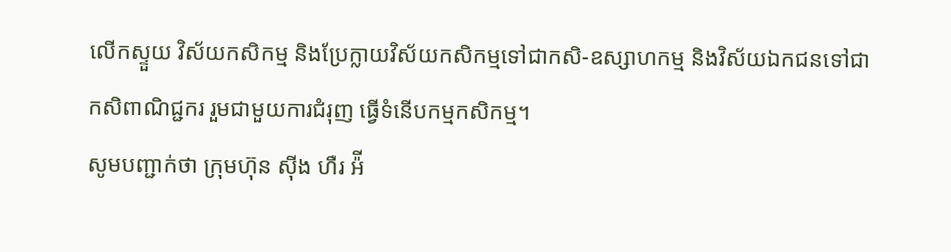លើកស្ទួយ វិស័យកសិកម្ម និងប្រែក្លាយវិស័យកសិកម្មទៅជាកសិ-ឧស្សាហកម្ម និងវិស័យឯកជនទៅជាកសិពាណិជ្ជករ រួមជាមួយការជំរុញ ធ្វើទំនើបកម្មកសិកម្ម។
សូមបញ្ជាក់ថា ក្រុមហ៊ុន ស៊ីង ហឺរ អ៉ី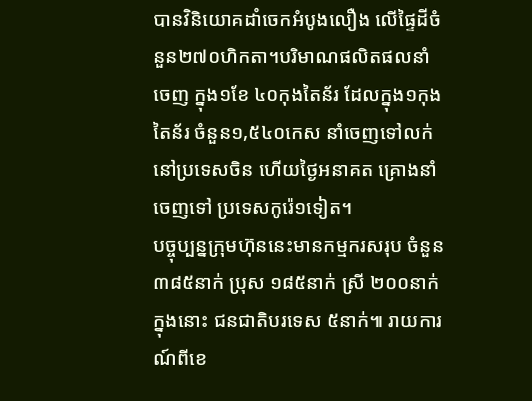បានវិនិយោគដាំចេកអំបូងលឿង លើផ្ទៃដីចំនួន២៧០ហិកតា។បរិមាណផលិតផលនាំចេញ ក្នុង១ខែ ៤០កុងតៃន័រ ដែលក្នុង១កុងតៃន័រ ចំនួន១,៥៤០កេស នាំចេញទៅលក់ នៅប្រទេសចិន ហើយថ្ងៃអនាគត គ្រោងនាំចេញទៅ ប្រទេសកូរ៉េ១ទៀត។
បច្ចុប្បន្នក្រុមហ៊ុននេះមានកម្មករសរុប ចំនួន៣៨៥នាក់ ប្រុស ១៨៥នាក់ ស្រី ២០០នាក់ក្នុងនោះ ជនជាតិបរទេស ៥នាក់៕ រាយការណ៍ពីខេ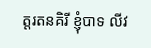ត្តរតនគិរី ខ្ញុំបាទ លីវ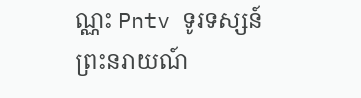ណ្ណះ Pntv ទូរទស្សន៍ព្រះនរាយណ៍